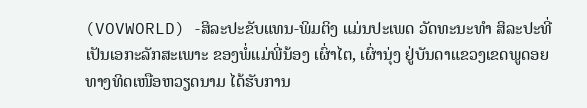(VOVWORLD) -ສິລະປະຂັບແທນ-ພິມຕິງ ແມ່ນປະເພດ ວັດທະນະທຳ ສິລະປະທີ່ເປັນເອກະລັກສະເພາະ ຂອງພໍ່ແມ່ພີ່ນ້ອງ ເຜົ່າໄຕ, ເຜົ່ານຸ່ງ ຢູ່ບັນດາແຂວງເຂດພູດອຍ ທາງທິດເໜືອຫວຽດນາມ ໄດ້ຮັບການ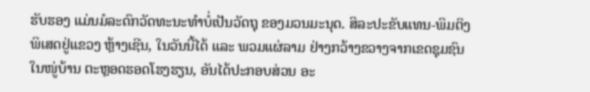ຮັບຮອງ ແມ່ນມໍລະດົກວັດທະນະທຳບໍ່ເປັນວັດຖຸ ຂອງມວນມະນຸດ. ສິລະປະຂັບແທນ-ພິມຕິງ ພິເສດຢູ່ແຂວງ ຫຼ້າງເຊີນ, ໃນວັນນີ້ໄດ້ ແລະ ພວມແຜ່ລາມ ຢ່າງກວ້າງຂວາງຈາກເຂດຊຸມຊົນ ໃນໜູ່ບ້ານ ຕະຫຼອດຮອດໂຮງຮຽນ, ອັນໄດ້ປະກອບສ່ວນ ອະ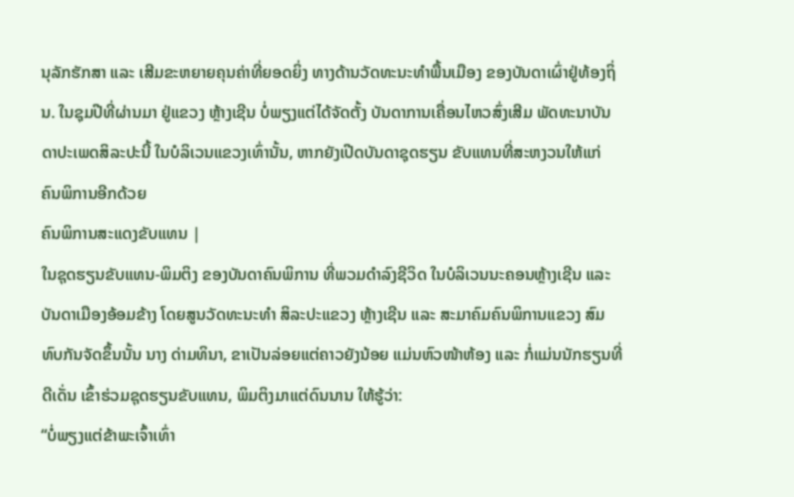ນຸລັກຮັກສາ ແລະ ເສີມຂະຫຍາຍຄຸນຄ່າທີ່ຍອດຍິ່ງ ທາງດ້ານວັດທະນະທຳພື້ນເມືອງ ຂອງບັນດາເຜົ່າຢູ່ທ້ອງຖິ່ນ. ໃນຊຸມປີທີ່ຜ່ານມາ ຢູ່ແຂວງ ຫຼ້າງເຊີນ ບໍ່ພຽງແຕ່ໄດ້ຈັດຕັ້ງ ບັນດາການເຄື່ອນໄຫວສົ່ງເສີມ ພັດທະນາບັນດາປະເພດສິລະປະນີ້ ໃນບໍລິເວນແຂວງເທົ່ານັ້ນ, ຫາກຍັງເປີດບັນດາຊຸດຮຽນ ຂັບແທນທີ່ສະຫງວນໃຫ້ແກ່ ຄົນພິການອີກດ້ວຍ
ຄົນພິການສະແດງຂັບແທນ |
ໃນຊຸດຮຽນຂັບແທນ-ພິມຕິງ ຂອງບັນດາຄົນພິການ ທີ່ພວມດຳລົງຊີວິດ ໃນບໍລິເວນນະຄອນຫຼ້າງເຊີນ ແລະ ບັນດາເມືອງອ້ອມຂ້າງ ໂດຍສູນວັດທະນະທຳ ສິລະປະແຂວງ ຫຼ້າງເຊີນ ແລະ ສະມາຄົມຄົນພິການແຂວງ ສົມທົບກັນຈັດຂຶ້ນນັ້ນ ນາງ ດ່າມທິນາ, ຂາເປັນລ່ອຍແຕ່ຄາວຍັງນ້ອຍ ແມ່ນຫົວໜ້າຫ້ອງ ແລະ ກໍ່ແມ່ນນັກຮຽນທີ່ດີເດັ່ນ ເຂົ້າຮ່ວມຊຸດຮຽນຂັບແທນ, ພິມຕິງມາແຕ່ດົນນານ ໃຫ້ຮູ້ວ່າ:
“ບໍ່ພຽງແຕ່ຂ້າພະເຈົ້າເທົ່າ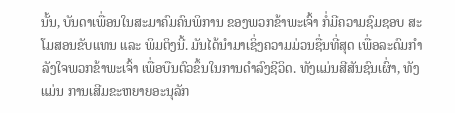ນັ້ນ, ບັນດາເພື່ອນໃນສະມາຄົມຄົນພິການ ຂອງພວກຂ້າພະເຈົ້າ ກໍ່ມີຄວາມຊົມຊອບ ສະໂມສອນຂັບແທນ ແລະ ພິມຕິງນີ້. ມັນໄດ້ນຳມາເຊິ່ງຄວາມມ່ວນຊື່ນທີ່ສຸດ ເພື່ອລະດົມກຳລັງໃຈພວກຂ້າພະເຈົ້າ ເພື່ອບືນຕົວຂຶ້ນໃນການດຳລົງຊີວິດ. ທັງແມ່ນສີສັນຊົນເຜົ່າ, ທັງແມ່ນ ການເສີມຂະຫຍາຍອະນຸລັກ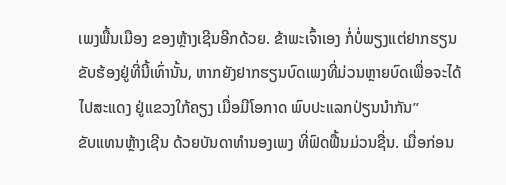ເພງພື້ນເມືອງ ຂອງຫຼ້າງເຊີນອີກດ້ວຍ. ຂ້າພະເຈົ້າເອງ ກໍ່ບໍ່ພຽງແຕ່ຢາກຮຽນຂັບຮ້ອງຢູ່ທີ່ນີ້ເທົ່ານັ້ນ, ຫາກຍັງຢາກຮຽນບົດເພງທີ່ມ່ວນຫຼາຍບົດເພື່ອຈະໄດ້ໄປສະແດງ ຢູ່ແຂວງໃກ້ຄຽງ ເມື່ອມີໂອກາດ ພົບປະແລກປ່ຽນນຳກັນ”
ຂັບແທນຫຼ້າງເຊີນ ດ້ວຍບັນດາທຳນອງເພງ ທີ່ຟົດຟື້ນມ່ວນຊື່ນ. ເມື່ອກ່ອນ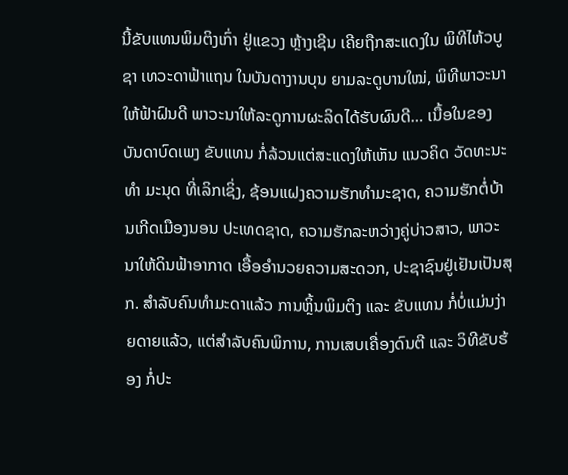ນີ້ຂັບແທນພິມຕິງເກົ່າ ຢູ່ແຂວງ ຫຼ້າງເຊີນ ເຄີຍຖືກສະແດງໃນ ພິທີໄຫ້ວບູຊາ ເທວະດາຟ້າແຖນ ໃນບັນດາງານບຸນ ຍາມລະດູບານໃໝ່, ພິທີພາວະນາໃຫ້ຟ້າຝົນດີ ພາວະນາໃຫ້ລະດູການຜະລິດໄດ້ຮັບຜົນດີ… ເນື້ອໃນຂອງບັນດາບົດເພງ ຂັບແທນ ກໍ່ລ້ວນແຕ່ສະແດງໃຫ້ເຫັນ ແນວຄິດ ວັດທະນະທຳ ມະນຸດ ທີ່ເລິກເຊິ່ງ, ຊ້ອນແຝງຄວາມຮັກທຳມະຊາດ, ຄວາມຮັກຕໍ່ບ້ານເກີດເມືອງນອນ ປະເທດຊາດ, ຄວາມຮັກລະຫວ່າງຄູ່ບ່າວສາວ, ພາວະນາໃຫ້ດິນຟ້າອາກາດ ເອື້ອອຳນວຍຄວາມສະດວກ, ປະຊາຊົນຢູ່ເຢັນເປັນສຸກ. ສຳລັບຄົນທຳມະດາແລ້ວ ການຫຼິ້ນພິມຕິງ ແລະ ຂັບແທນ ກໍ່ບໍ່ແມ່ນງ່າຍດາຍແລ້ວ, ແຕ່ສຳລັບຄົນພິການ, ການເສບເຄື່ອງດົນຕີ ແລະ ວິທີຂັບຮ້ອງ ກໍ່ປະ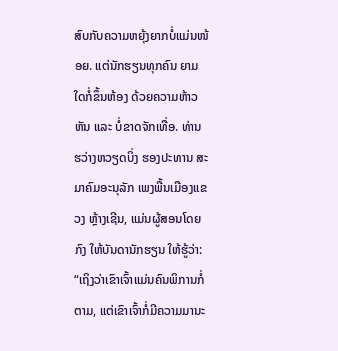ສົບກັບຄວາມຫຍຸ້ງຍາກບໍ່ແມ່ນໜ້ອຍ. ແຕ່ນັກຮຽນທຸກຄົນ ຍາມໃດກໍ່ຂຶ້ນຫ້ອງ ດ້ວຍຄວາມຫ້າວຫັນ ແລະ ບໍ່ຂາດຈັກເທື່ອ. ທ່ານ ຮວ່າງຫວຽດບິ່ງ ຮອງປະທານ ສະມາຄົມອະນຸລັກ ເພງພື້ນເມືອງແຂວງ ຫຼ້າງເຊີນ, ແມ່ນຜູ້ສອນໂດຍກົງ ໃຫ້ບັນດານັກຮຽນ ໃຫ້ຮູ້ວ່າ:
“ເຖິງວ່າເຂົາເຈົ້າແມ່ນຄົນພິການກໍ່ຕາມ, ແຕ່ເຂົາເຈົ້າກໍ່ມີຄວາມມານະ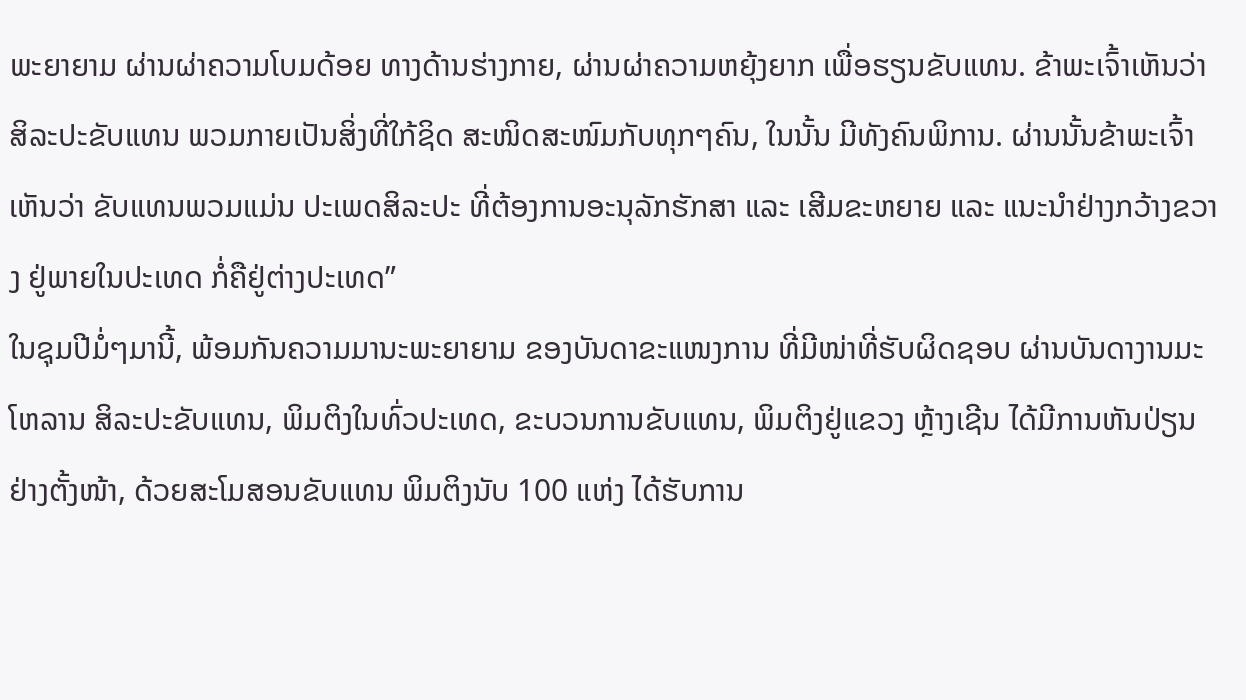ພະຍາຍາມ ຜ່ານຜ່າຄວາມໂບມດ້ອຍ ທາງດ້ານຮ່າງກາຍ, ຜ່ານຜ່າຄວາມຫຍຸ້ງຍາກ ເພື່ອຮຽນຂັບແທນ. ຂ້າພະເຈົ້າເຫັນວ່າ ສິລະປະຂັບແທນ ພວມກາຍເປັນສິ່ງທີ່ໃກ້ຊິດ ສະໜິດສະໜົມກັບທຸກໆຄົນ, ໃນນັ້ນ ມີທັງຄົນພິການ. ຜ່ານນັ້ນຂ້າພະເຈົ້າເຫັນວ່າ ຂັບແທນພວມແມ່ນ ປະເພດສິລະປະ ທີ່ຕ້ອງການອະນຸລັກຮັກສາ ແລະ ເສີມຂະຫຍາຍ ແລະ ແນະນຳຢ່າງກວ້າງຂວາງ ຢູ່ພາຍໃນປະເທດ ກໍ່ຄືຢູ່ຕ່າງປະເທດ”
ໃນຊຸມປີມໍ່ໆມານີ້, ພ້ອມກັນຄວາມມານະພະຍາຍາມ ຂອງບັນດາຂະແໜງການ ທີ່ມີໜ່າທີ່ຮັບຜິດຊອບ ຜ່ານບັນດາງານມະໂຫລານ ສິລະປະຂັບແທນ, ພິມຕິງໃນທົ່ວປະເທດ, ຂະບວນການຂັບແທນ, ພິມຕິງຢູ່ແຂວງ ຫຼ້າງເຊີນ ໄດ້ມີການຫັນປ່ຽນຢ່າງຕັ້ງໜ້າ, ດ້ວຍສະໂມສອນຂັບແທນ ພິມຕິງນັບ 100 ແຫ່ງ ໄດ້ຮັບການ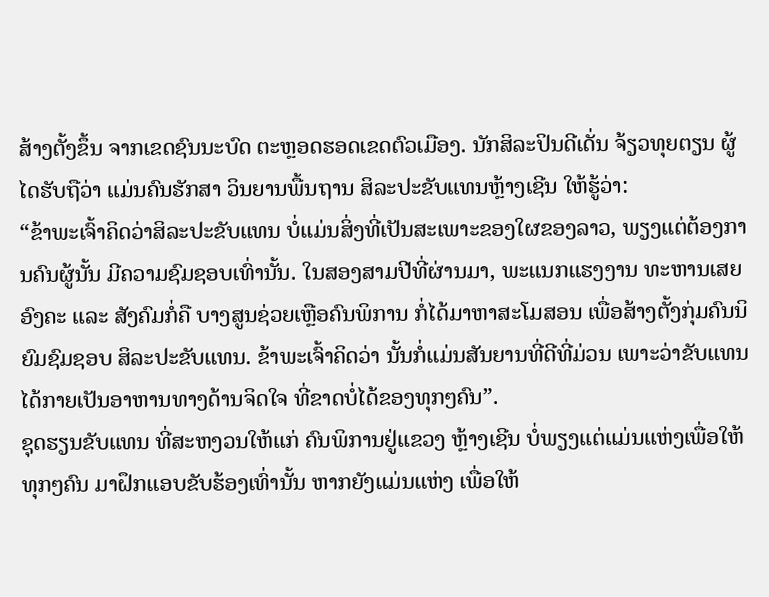ສ້າງຕັ້ງຂຶ້ນ ຈາກເຂດຊົນນະບົດ ຕະຫຼອດຮອດເຂດຕົວເມືອງ. ນັກສິລະປິນດີເດັ່ນ ຈ້ຽວທຸຍຕຽນ ຜູ້ໄດຮັບຖືວ່າ ແມ່ນຄົນຮັກສາ ວິນຍານພື້ນຖານ ສິລະປະຂັບແທນຫຼ້າງເຊີນ ໃຫ້ຮູ້ວ່າ:
“ຂ້າພະເຈົ້າຄິດວ່າສິລະປະຂັບແທນ ບໍ່ແມ່ນສິ່ງທີ່ເປັນສະເພາະຂອງໃຜຂອງລາວ, ພຽງແຕ່ຕ້ອງການຄົນຜູ້ນັ້ນ ມີຄວາມຊົມຊອບເທົ່ານັ້ນ. ໃນສອງສາມປີທີ່ຜ່ານມາ, ພະແນກແຮງງານ ທະຫານເສຍອົງຄະ ແລະ ສັງຄົມກໍ່ຄື ບາງສູນຊ່ວຍເຫຼືອຄົນພິການ ກໍ່ໄດ້ມາຫາສະໂມສອນ ເພື່ອສ້າງຕັ້ງກຸ່ມຄົນນິຍົມຊົມຊອບ ສິລະປະຂັບແທນ. ຂ້າພະເຈົ້າຄິດວ່າ ນັ້ນກໍ່ແມ່ນສັນຍານທີ່ດີທີ່ມ່ວນ ເພາະວ່າຂັບແທນ ໄດ້ກາຍເປັນອາຫານທາງດ້ານຈິດໃຈ ທີ່ຂາດບໍ່ໄດ້ຂອງທຸກໆຄົນ”.
ຊຸດຮຽນຂັບແທນ ທີ່ສະຫງວນໃຫ້ແກ່ ຄົນພິການຢູ່ແຂວງ ຫຼ້າງເຊີນ ບໍ່ພຽງແຕ່ແມ່ນແຫ່ງເພື່ອໃຫ້ທຸກໆຄົນ ມາຝຶກແອບຂັບຮ້ອງເທົ່ານັ້ນ ຫາກຍັງແມ່ນແຫ່ງ ເພື່ອໃຫ້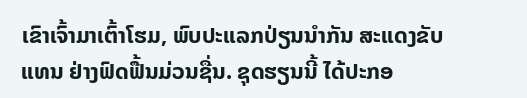ເຂົາເຈົ້າມາເຕົ້າໂຮມ, ພົບປະແລກປ່ຽນນຳກັນ ສະແດງຂັບແທນ ຢ່າງຟົດຟື້ນມ່ວນຊື່ນ. ຊຸດຮຽນນີ້ ໄດ້ປະກອ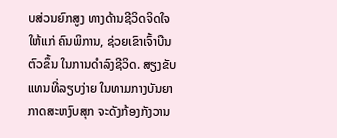ບສ່ວນຍົກສູງ ທາງດ້ານຊີວິດຈິດໃຈໃຫ້ແກ່ ຄົນພິການ, ຊ່ວຍເຂົາເຈົ້າບືນຕົວຂຶ້ນ ໃນການດຳລົງຊີວິດ. ສຽງຂັບແທນທີ່ລຽບງ່າຍ ໃນທາມກາງບັນຍາກາດສະຫງົບສຸກ ຈະດັງກ້ອງກັງວານ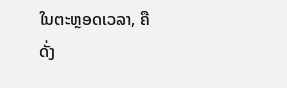ໃນຕະຫຼອດເວລາ, ຄືດັ່ງ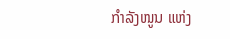ກຳລັງໜູນ ແຫ່ງ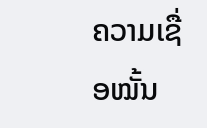ຄວາມເຊື່ອໝັ້ນ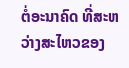ຕໍ່ອະນາຄົດ ທີ່ສະຫວ່າງສະໄຫວຂອງ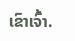ເຂົາເຈົ້າ.